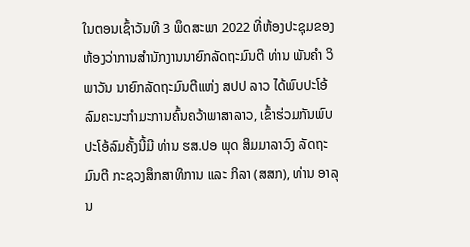ໃນຕອນເຊົ້າວັນທີ 3 ພຶດສະພາ 2022 ທີ່ຫ້ອງປະຊຸມຂອງຫ້ອງວ່າການສໍານັກງານນາຍົກລັດຖະມົນຕີ ທ່ານ ພັນຄໍາ ວິພາວັນ ນາຍົກລັດຖະມົນຕີແຫ່ງ ສປປ ລາວ ໄດ້ພົບປະໂອ້ລົມຄະນະກໍາມະການຄົ້ນຄວ້າພາສາລາວ, ເຂົ້າຮ່ວມກັນພົບປະໂອ້ລົມຄັ້ງນີ້ມີ ທ່ານ ຮສ.ປອ ພຸດ ສິມມາລາວົງ ລັດຖະມົນຕີ ກະຊວງສຶກສາທິການ ແລະ ກິລາ (ສສກ), ທ່ານ ອາລຸນ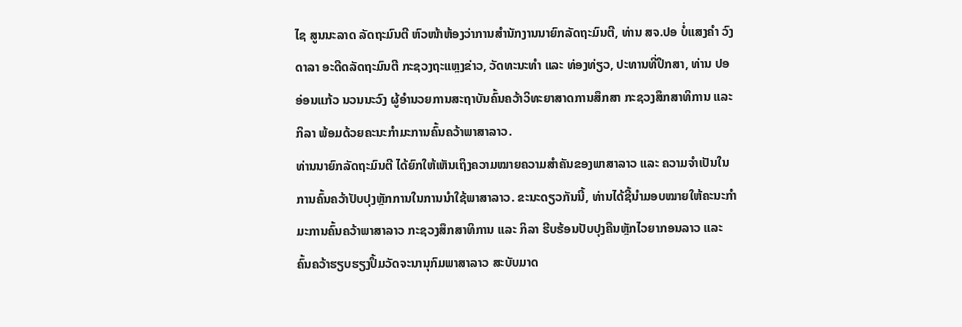ໄຊ ສູນນະລາດ ລັດຖະມົນຕີ ຫົວໜ້າຫ້ອງວ່າການສໍານັກງານນາຍົກລັດຖະມົນຕີ, ທ່ານ ສຈ.ປອ ບໍ່ແສງຄໍາ ວົງດາລາ ອະດີດລັດຖະມົນຕີ ກະຊວງຖະແຫຼງຂ່າວ, ວັດທະນະທໍາ ແລະ ທ່ອງທ່ຽວ, ປະທານທີ່ປຶກສາ, ທ່ານ ປອ ອ່ອນແກ້ວ ນວນນະວົງ ຜູ້ອໍານວຍການສະຖາບັນຄົ້ນຄວ້າວິທະຍາສາດການສຶກສາ ກະຊວງສຶກສາທິການ ແລະ ກິລາ ພ້ອມດ້ວຍຄະນະກໍາມະການຄົ້ນຄວ້າພາສາລາວ.
ທ່ານນາຍົກລັດຖະມົນຕີ ໄດ້ຍົກໃຫ້ເຫັນເຖິງຄວາມໝາຍຄວາມສໍາຄັນຂອງພາສາລາວ ແລະ ຄວາມຈໍາເປັນໃນການຄົ້ນຄວ້າປັບປຸງຫຼັກການໃນການນໍາໃຊ້ພາສາລາວ. ຂະນະດຽວກັນນີ້, ທ່ານໄດ້ຊີ້ນໍາມອບໝາຍໃຫ້ຄະນະກໍາມະການຄົ້ນຄວ້າພາສາລາວ ກະຊວງສຶກສາທິການ ແລະ ກິລາ ຮີບຮ້ອນປັບປຸງຄືນຫຼັກໄວຍາກອນລາວ ແລະ ຄົ້ນຄວ້າຮຽບຮຽງປຶ້ມວັດຈະນານຸກົມພາສາລາວ ສະບັບມາດ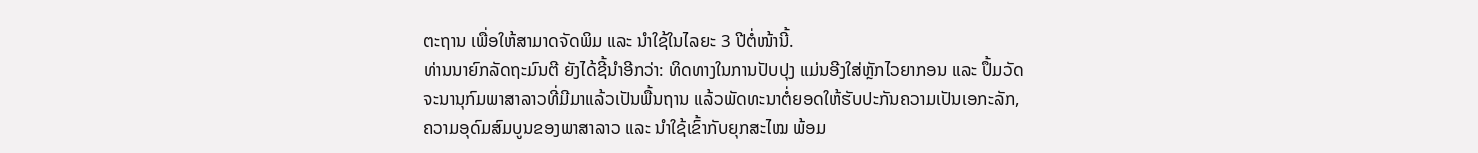ຕະຖານ ເພື່ອໃຫ້ສາມາດຈັດພິມ ແລະ ນໍາໃຊ້ໃນໄລຍະ 3 ປີຕໍ່ໜ້ານີ້.
ທ່ານນາຍົກລັດຖະມົນຕີ ຍັງໄດ້ຊີ້ນໍາອີກວ່າ: ທິດທາງໃນການປັບປຸງ ແມ່ນອີງໃສ່ຫຼັກໄວຍາກອນ ແລະ ປຶ້ມວັດຈະນານຸກົມພາສາລາວທີ່ມີມາແລ້ວເປັນພື້ນຖານ ແລ້ວພັດທະນາຕໍ່ຍອດໃຫ້ຮັບປະກັນຄວາມເປັນເອກະລັກ, ຄວາມອຸດົມສົມບູນຂອງພາສາລາວ ແລະ ນໍາໃຊ້ເຂົ້າກັບຍຸກສະໄໝ ພ້ອມ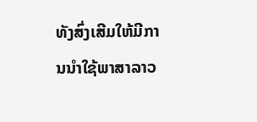ທັງສົ່ງເສີມໃຫ້ມີການນໍາໃຊ້ພາສາລາວ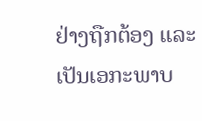ຢ່າງຖືກຕ້ອງ ແລະ ເປັນເອກະພາບ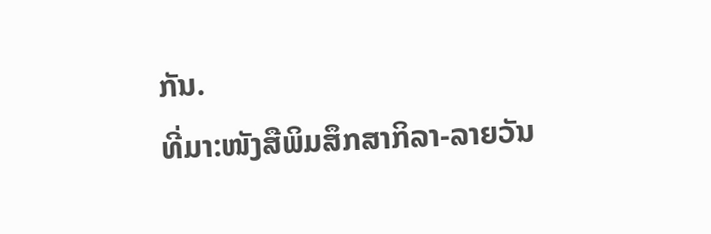ກັນ.
ທີ່ມາ:ໜັງສືພິມສຶກສາກິລາ-ລາຍວັນ